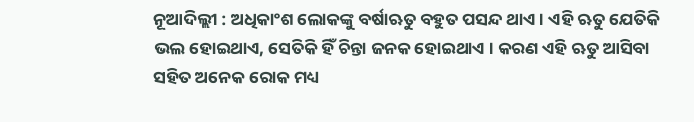ନୂଆଦିଲ୍ଲୀ : ଅଧିକାଂଶ ଲୋକଙ୍କୁ ବର୍ଷାଋତୁ ବହୁତ ପସନ୍ଦ ଥାଏ । ଏହି ଋତୁ ଯେତିକି ଭଲ ହୋଇଥାଏ, ସେତିକି ହିଁ ଚିନ୍ତା ଜନକ ହୋଇଥାଏ । କରଣ ଏହି ଋତୁ ଆସିବା ସହିତ ଅନେକ ରୋକ ମଧ୍ୟ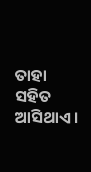ତାହା ସହିତ ଆସିଥାଏ ।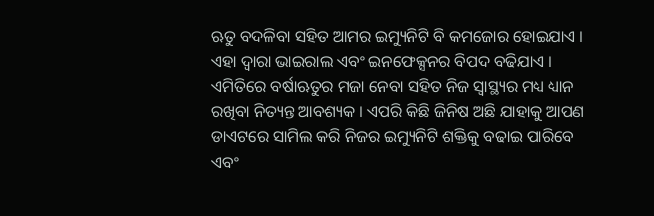ଋତୁ ବଦଳିବା ସହିତ ଆମର ଇମ୍ୟୁନିଟି ବି କମଜୋର ହୋଇଯାଏ । ଏହା ଦ୍ୱାରା ଭାଇରାଲ ଏବଂ ଇନଫେକ୍ସନର ବିପଦ ବଢିଯାଏ । ଏମିତିରେ ବର୍ଷାଋତୁର ମଜା ନେବା ସହିତ ନିଜ ସ୍ୱାସ୍ଥ୍ୟର ମଧ୍ୟ ଧ୍ୟାନ ରଖିବା ନିତ୍ୟନ୍ତ ଆବଶ୍ୟକ । ଏପରି କିଛି ଜିନିଷ ଅଛି ଯାହାକୁ ଆପଣ ଡାଏଟରେ ସାମିଲ କରି ନିଜର ଇମ୍ୟୁନିଟି ଶକ୍ତିକୁ ବଢାଇ ପାରିବେ ଏବଂ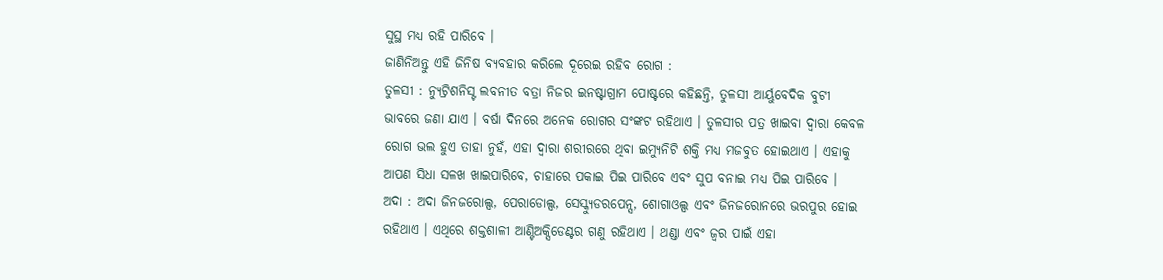ସୁସ୍ଥ ମଧ୍ୟ ରହି ପାରିବେ ।
ଜାଣିନିଅନ୍ତୁ ଏହି ଜିନିଷ ବ୍ୟବହାର କରିଲେ ଦୂରେଇ ରହିବ ରୋଗ :
ତୁଳସୀ : ନ୍ୟୁଟ୍ରିଶନିସ୍ଟ ଲବନୀତ ବତ୍ରା ନିଜର ଇନଷ୍ଟାଗ୍ରାମ ପୋଷ୍ଟରେ କହିଛନ୍ତି, ତୁଳସୀ ଆର୍ୟୁବେଦିକ ବୁଟୀ ଭାବରେ ଜଣା ଯାଏ । ବର୍ଷା ଦିନରେ ଅନେକ ରୋଗର ସଂଙ୍କଟ ରହିଥାଏ । ତୁଳସୀର ପତ୍ର ଖାଇବା ଦ୍ୱାରା କେବଳ ରୋଗ ଭଲ ହୁଏ ତାହା ନୁହଁ, ଏହା ଦ୍ୱାରା ଶରୀରରେ ଥିବା ଇମ୍ୟୁନିଟି ଶକ୍ତି ମଧ୍ୟ ମଜବୁତ ହୋଇଥାଏ । ଏହାକୁ ଆପଣ ସିଧା ସଳଖ ଖାଇପାରିବେ, ଚାହାରେ ପକାଇ ପିଇ ପାରିବେ ଏବଂ ସୁପ ବନାଇ ମଧ୍ୟ ପିଇ ପାରିବେ ।
ଅଦା : ଅଦା ଜିନଜରୋଲ୍ସ, ପେରାଡୋଲ୍ସ, ସେସ୍କ୍ୟୁଡରପେନ୍ସ, ଶୋଗାଓଲ୍ସ ଏବଂ ଜିନଜରୋନରେ ଭରପୁର ହୋଇ ରହିଥାଏ । ଏଥିରେ ଶକ୍ତଶାଳୀ ଆଣ୍ଟିଅକ୍ସିଡେଣ୍ଟର ଗଣୁ ରହିଥାଏ । ଥଣ୍ଡା ଏବଂ ଜ୍ୱର ପାଇଁ ଏହା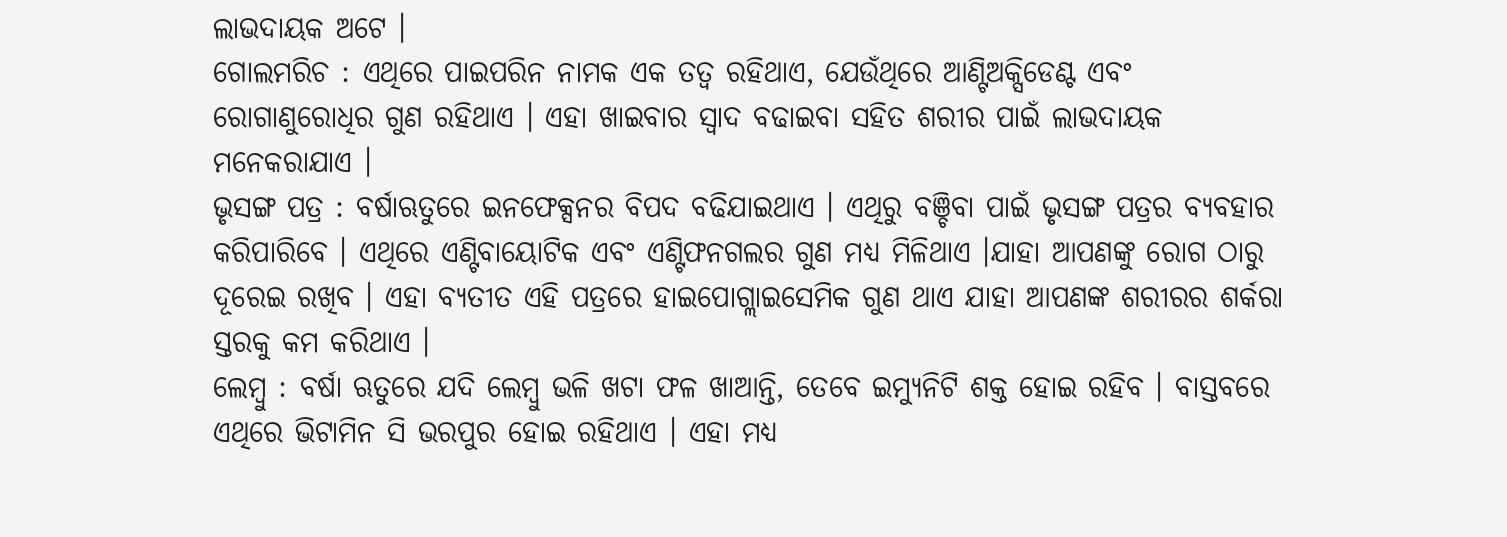ଲାଭଦାୟକ ଅଟେ ।
ଗୋଲମରିଚ : ଏଥିରେ ପାଇପରିନ ନାମକ ଏକ ତତ୍ୱ ରହିଥାଏ, ଯେଉଁଥିରେ ଆଣ୍ଟିଅକ୍ସିଡେଣ୍ଟ ଏବଂ ରୋଗାଣୁରୋଧିର ଗୁଣ ରହିଥାଏ । ଏହା ଖାଇବାର ସ୍ୱାଦ ବଢାଇବା ସହିତ ଶରୀର ପାଇଁ ଲାଭଦାୟକ ମନେକରାଯାଏ ।
ଭୃସଙ୍ଗ ପତ୍ର : ବର୍ଷାଋତୁରେ ଇନଫେକ୍ସନର ବିପଦ ବଢିଯାଇଥାଏ । ଏଥିରୁ ବଞ୍ଚିବା ପାଇଁ ଭୃସଙ୍ଗ ପତ୍ରର ବ୍ୟବହାର କରିପାରିବେ । ଏଥିରେ ଏଣ୍ଟିବାୟୋଟିକ ଏବଂ ଏଣ୍ଟିଫନଗଲର ଗୁଣ ମଧ୍ୟ ମିଳିଥାଏ ।ଯାହା ଆପଣଙ୍କୁ ରୋଗ ଠାରୁ ଦୂରେଇ ରଖିବ । ଏହା ବ୍ୟତୀତ ଏହି ପତ୍ରରେ ହାଇପୋଗ୍ଲାଇସେମିକ ଗୁଣ ଥାଏ ଯାହା ଆପଣଙ୍କ ଶରୀରର ଶର୍କରା ସ୍ତରକୁ କମ କରିଥାଏ ।
ଲେମ୍ବୁ : ବର୍ଷା ଋତୁରେ ଯଦି ଲେମ୍ବୁ ଭଳି ଖଟା ଫଳ ଖାଆନ୍ତି, ତେବେ ଇମ୍ୟୁନିଟି ଶକ୍ତ ହୋଇ ରହିବ । ବାସ୍ତବରେ ଏଥିରେ ଭିଟାମିନ ସି ଭରପୁର ହୋଇ ରହିଥାଏ । ଏହା ମଧ୍ୟ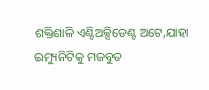ଶକ୍ତିଶାଳି ଏଣ୍ଟିଅକ୍ସିଡେଣ୍ଟ ଅଟେ,ଯାହା ଇମ୍ୟୁନିଟିକୁ ମଜବୁତ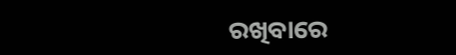ରଖିବାରେ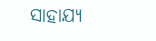ସାହାଯ୍ୟ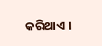କରିଥାଏ ।